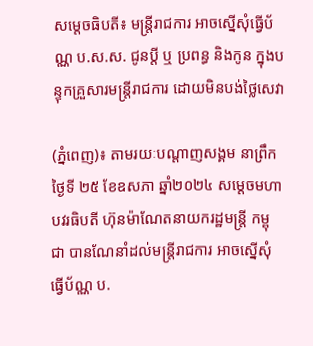សម្ដេចធិបតី៖ មន្ត្រីរាជការ អាចស្នើសុំធ្វើប័ណ្ណ ប.ស.ស. ជូនប្តី ឬ ប្រពន្ធ និងកូន ក្នុងបន្ទុកគ្រួសារមន្រ្តីរាជការ ដោយមិនបង់ថ្លៃសេវា

(ភ្នំពេញ)៖ តាមរយៈបណ្ដាញសង្គម នាព្រឹកថ្ងៃទី ២៥ ខែឧសភា ឆ្នាំ២០២៤ សម្ដេចមហាបវរធិបតី ហ៊ុនម៉ាណែតនាយករដ្ឋមន្ត្រី កម្ពុជា បានណែនាំដល់មន្ត្រីរាជការ អាចស្នើសុំធ្វើប័ណ្ណ ប.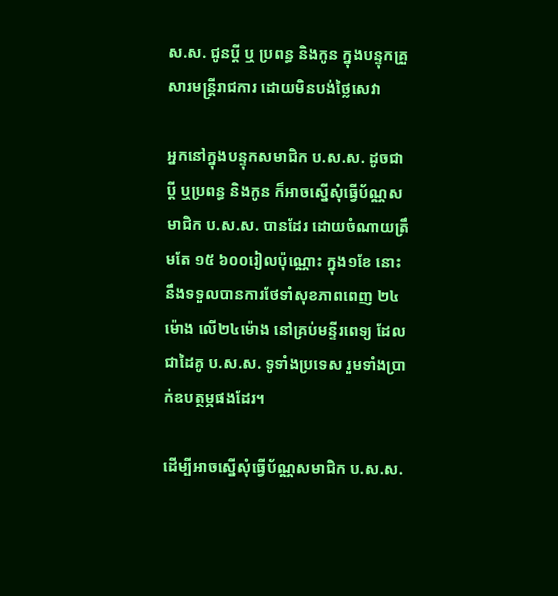ស.ស. ជូនប្តី ឬ ប្រពន្ធ និងកូន ក្នុងបន្ទុកគ្រួសារមន្រ្តីរាជការ ដោយមិនបង់ថ្លៃសេវា

អ្នកនៅក្នុងបន្ទុកសមាជិក ប.ស.ស. ដូចជាប្តី ឬប្រពន្ធ និងកូន ក៏អាចស្នើសុំធ្វើប័ណ្ណសមាជិក ប.ស.ស. បានដែរ ដោយចំណាយត្រឹមតែ ១៥ ៦០០រៀលប៉ុណ្ណោះ ក្នុង១ខែ នោះនឹងទទួលបានការថែទាំសុខភាពពេញ ២៤ម៉ោង លើ២៤ម៉ោង នៅគ្រប់មន្ទីរពេទ្យ ដែលជាដៃគូ ប.ស.ស. ទូទាំងប្រទេស រួមទាំងប្រាក់ឧបត្ថម្ភផងដែរ។

ដើម្បីអាចស្នើសុំធ្វើប័ណ្ណសមាជិក ប.ស.ស.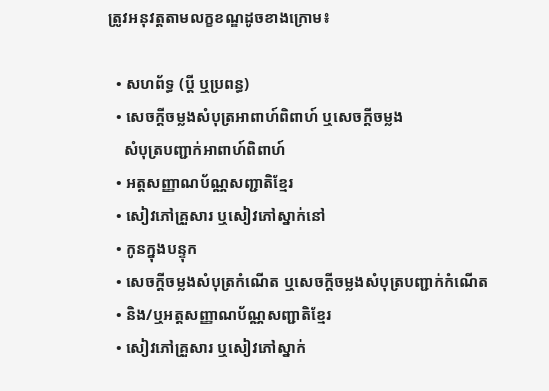ត្រូវអនុវត្តតាមលក្ខខណ្ឌដូចខាងក្រោម៖

  • សហព័ទ្ធ (ប្តី ឬប្រពន្ធ)
  • សេចក្តីចម្លងសំបុត្រអាពាហ៍ពិពាហ៍ ឬសេចក្តីចម្លង
    សំបុត្របញ្ជាក់អាពាហ៍ពិពាហ៍
  • អត្តសញ្ញាណប័ណ្ណសញ្ជាតិខ្មែរ
  • សៀវភៅគ្រួសារ ឬសៀវភៅស្នាក់នៅ
  • កូនក្នុងបន្ទុក
  • សេចក្តីចម្លងសំបុត្រកំណើត ឬសេចក្តីចម្លងសំបុត្របញ្ជាក់កំណើត
  • និង/ឬអត្តសញ្ញាណប័ណ្ណសញ្ជាតិខ្មែរ
  • សៀវភៅគ្រួសារ ឬសៀវភៅស្នាក់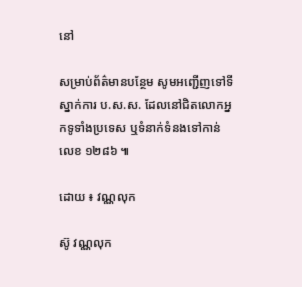នៅ

សម្រាប់ព័ត៌មានបន្ថែម សូមអញ្ជើញទៅទីស្នាក់ការ ប.ស.ស. ដែលនៅជិតលោកអ្នកទូទាំងប្រទេស ឬទំនាក់ទំនងទៅកាន់លេខ ១២៨៦ ៕

ដោយ ៖ វណ្ណលុក

ស៊ូ វណ្ណលុក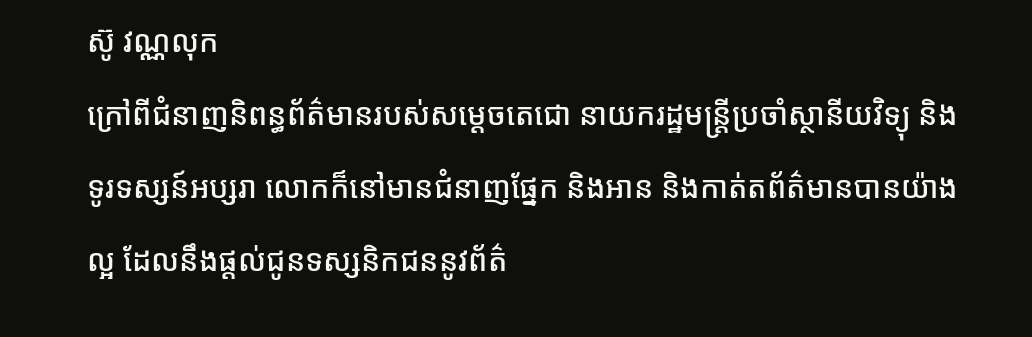ស៊ូ វណ្ណលុក
ក្រៅពីជំនាញនិពន្ធព័ត៌មានរបស់សម្ដេចតេជោ នាយករដ្ឋមន្ត្រីប្រចាំស្ថានីយវិទ្យុ និងទូរទស្សន៍អប្សរា លោកក៏នៅមានជំនាញផ្នែក និងអាន និងកាត់តព័ត៌មានបានយ៉ាងល្អ ដែលនឹងផ្ដល់ជូនទស្សនិកជននូវព័ត៌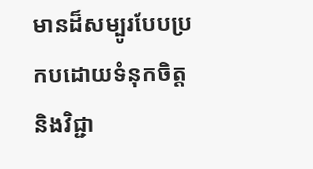មានដ៏សម្បូរបែបប្រកបដោយទំនុកចិត្ត និងវិជ្ជា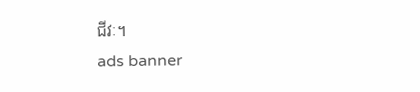ជីវៈ។
ads banner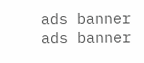ads banner
ads banner